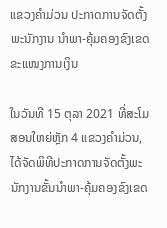ແຂວງຄຳມ່ວນ ປະກາດການຈັດຕັ້ງພະນັກງານ ນໍາພາ-ຄຸ້ມຄອງຂົງເຂດຂະແໜງການເງິນ

ໃນວັນທີ 15 ຕຸລາ 2021 ທີ່ສະໂມສອນໃຫຍ່ຫຼັກ 4 ແຂວງຄຳມ່ວນ, ໄດ້ຈັດພິທີປະກາດການຈັດຕັ້ງພະນັກງານຂັ້ນນຳພາ-ຄຸ້ມຄອງຂົງເຂດ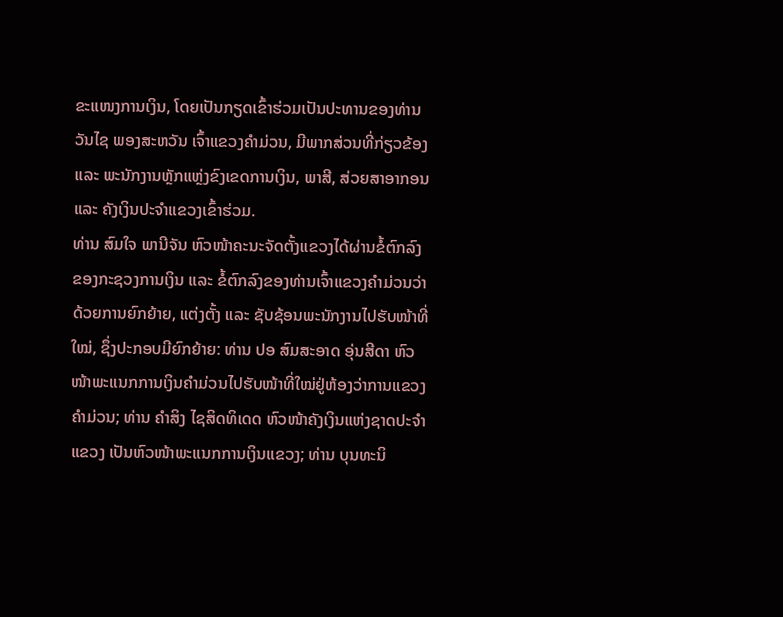ຂະແໜງການເງິນ, ໂດຍເປັນກຽດເຂົ້າຮ່ວມເປັນປະທານຂອງທ່ານ ວັນໄຊ ພອງສະຫວັນ ເຈົ້າແຂວງຄຳມ່ວນ, ມີພາກສ່ວນທີ່ກ່ຽວຂ້ອງ ແລະ ພະນັກງານຫຼັກແຫຼ່ງຂົງເຂດການເງິນ, ພາສີ, ສ່ວຍສາອາກອນ ແລະ ຄັງເງິນປະຈຳແຂວງເຂົ້າຮ່ວມ.
ທ່ານ ສົມໃຈ ພານີຈັນ ຫົວໜ້າຄະນະຈັດຕັ້ງແຂວງໄດ້ຜ່ານຂໍ້ຕົກລົງຂອງກະຊວງການເງິນ ແລະ ຂໍ້ຕົກລົງຂອງທ່ານເຈົ້າແຂວງຄຳມ່ວນວ່າດ້ວຍການຍົກຍ້າຍ, ແຕ່ງຕັ້ງ ແລະ ຊັບຊ້ອນພະນັກງານໄປຮັບໜ້າທີ່ໃໝ່, ຊຶ່ງປະກອບມີຍົກຍ້າຍ: ທ່ານ ປອ ສົມສະອາດ ອຸ່ນສີດາ ຫົວໜ້າພະແນກການເງິນຄຳມ່ວນໄປຮັບໜ້າທີ່ໃໝ່ຢູ່ຫ້ອງວ່າການແຂວງຄຳມ່ວນ; ທ່ານ ຄຳສິງ ໄຊສິດທິເດດ ຫົວໜ້າຄັງເງິນແຫ່ງຊາດປະຈຳແຂວງ ເປັນຫົວໜ້າພະແນກການເງິນແຂວງ; ທ່ານ ບຸນທະນິ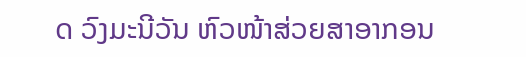ດ ວົງມະນີວັນ ຫົວໜ້າສ່ວຍສາອາກອນ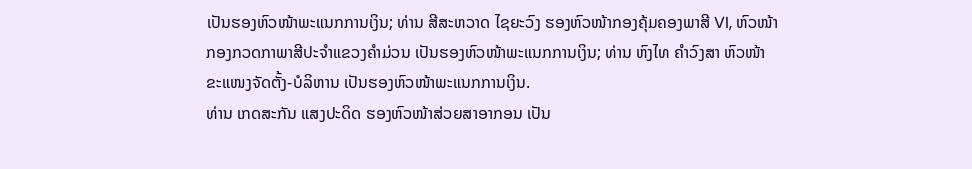ເປັນຮອງຫົວໜ້າພະແນກການເງິນ; ທ່ານ ສີສະຫວາດ ໄຊຍະວົງ ຮອງຫົວໜ້າກອງຄຸ້ມຄອງພາສີ VI, ຫົວໜ້າກອງກວດກາພາສີປະຈຳແຂວງຄຳມ່ວນ ເປັນຮອງຫົວໜ້າພະແນກການເງິນ; ທ່ານ ຫົງໄທ ຄຳວົງສາ ຫົວໜ້າຂະແໜງຈັດຕັ້ງ-ບໍລິຫານ ເປັນຮອງຫົວໜ້າພະແນກການເງິນ.
ທ່ານ ເກດສະກັນ ແສງປະດິດ ຮອງຫົວໜ້າສ່ວຍສາອາກອນ ເປັນ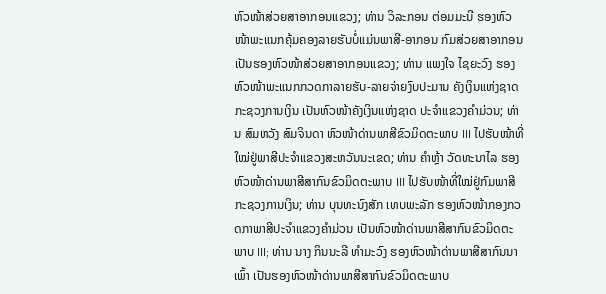ຫົວໜ້າສ່ວຍສາອາກອນແຂວງ; ທ່ານ ວິລະກອນ ຕ່ອມມະນີ ຮອງຫົວໜ້າພະແນກຄຸ້ມຄອງລາຍຮັບບໍ່ແມ່ນພາສີ-ອາກອນ ກົມສ່ວຍສາອາກອນ ເປັນຮອງຫົວໜ້າສ່ວຍສາອາກອນແຂວງ; ທ່ານ ແພງໃຈ ໄຊຍະວົງ ຮອງຫົວໜ້າພະແນກກວດກາລາຍຮັບ-ລາຍຈ່າຍງົບປະມານ ຄັງເງິນແຫ່ງຊາດ ກະຊວງການເງິນ ເປັນຫົວໜ້າຄັງເງິນແຫ່ງຊາດ ປະຈຳແຂວງຄຳມ່ວນ; ທ່ານ ສົມຫວັງ ສົມຈິນດາ ຫົວໜ້າດ່ານພາສີຂົວມິດຕະພາບ III ໄປຮັບໜ້າທີ່ໃໝ່ຢູ່ພາສີປະຈຳແຂວງສະຫວັນນະເຂດ; ທ່ານ ຄຳຫຼ້າ ວັດທະນາໄລ ຮອງຫົວໜ້າດ່ານພາສີສາກົນຂົວມິດຕະພາບ III ໄປຮັບໜ້າທີ່ໃໝ່ຢູ່ກົມພາສີ ກະຊວງການເງິນ; ທ່ານ ບຸນທະນົງສັກ ເທບພະລັກ ຮອງຫົວໜ້າກອງກວດກາພາສີປະຈຳແຂວງຄຳມ່ວນ ເປັນຫົວໜ້າດ່ານພາສີສາກົນຂົວມິດຕະ ພາບ III; ທ່ານ ນາງ ກິນນະລີ ທຳມະວົງ ຮອງຫົວໜ້າດ່ານພາສີສາກົນນາເພົ້າ ເປັນຮອງຫົວໜ້າດ່ານພາສີສາກົນຂົວມິດຕະພາບ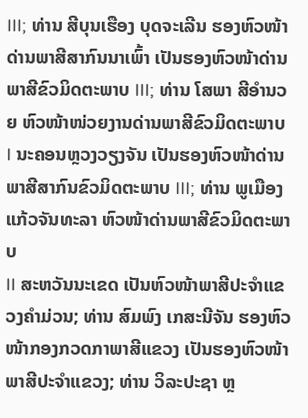III; ທ່ານ ສີບຸນເຮືອງ ບຸດຈະເລີນ ຮອງຫົວໜ້າດ່ານພາສີສາກົນນາເພົ້າ ເປັນຮອງຫົວໜ້າດ່ານພາສີຂົວມິດຕະພາບ III; ທ່ານ ໂສພາ ສີອໍານວຍ ຫົວໜ້າໜ່ວຍງານດ່ານພາສີຂົວມິດຕະພາບ I ນະຄອນຫຼວງວຽງຈັນ ເປັນຮອງຫົວໜ້າດ່ານພາສີສາກົນຂົວມິດຕະພາບ III; ທ່ານ ພູເມືອງ ແກ້ວຈັນທະລາ ຫົວໜ້າດ່ານພາສີຂົວມິດຕະພາບ
II ສະຫວັນນະເຂດ ເປັນຫົວໜ້າພາສີປະຈໍາແຂວງຄໍາມ່ວນ; ທ່ານ ສົມພົງ ເກສະນີຈັນ ຮອງຫົວໜ້າກອງກວດກາພາສີແຂວງ ເປັນຮອງຫົວໜ້າພາສີປະຈຳແຂວງ; ທ່ານ ວິລະປະຊາ ຫຼ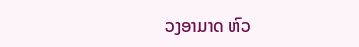ວງອາມາດ ຫົວ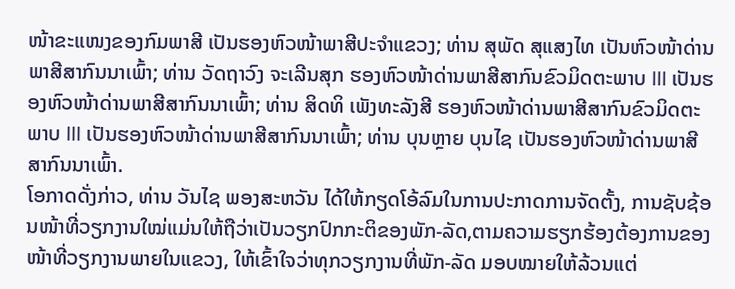ໜ້າຂະແໜງຂອງກົມພາສີ ເປັນຮອງຫົວໜ້າພາສີປະຈຳແຂວງ; ທ່ານ ສຸພັດ ສຸແສງໄທ ເປັນຫົວໜ້າດ່ານພາສີສາກົນນາເພົ້າ; ທ່ານ ວັດຖາວົງ ຈະເລີນສຸກ ຮອງຫົວໜ້າດ່ານພາສີສາກົນຂົວມິດຕະພາບ III ເປັນຮອງຫົວໜ້າດ່ານພາສີສາກົນນາເພົ້າ; ທ່ານ ສິດທິ ເພັງທະລັງສີ ຮອງຫົວໜ້າດ່ານພາສີສາກົນຂົວມິດຕະພາບ III ເປັນຮອງຫົວໜ້າດ່ານພາສີສາກົນນາເພົ້າ; ທ່ານ ບຸນຫຼາຍ ບຸນໄຊ ເປັນຮອງຫົວໜ້າດ່ານພາສີສາກົນນາເພົ້າ.
ໂອກາດດັ່ງກ່າວ, ທ່ານ ວັນໄຊ ພອງສະຫວັນ ໄດ້ໃຫ້ກຽດໂອ້ລົມໃນການປະກາດການຈັດຕັ້ງ, ການຊັບຊ້ອນໜ້າທີ່ວຽກງານໃໝ່ແມ່ນໃຫ້ຖືວ່າເປັນວຽກປົກກະຕິຂອງພັກ-ລັດ,ຕາມຄວາມຮຽກຮ້ອງຕ້ອງການຂອງໜ້າທີ່ວຽກງານພາຍໃນແຂວງ, ໃຫ້ເຂົ້າໃຈວ່າທຸກວຽກງານທີ່ພັກ-ລັດ ມອບໝາຍໃຫ້ລ້ວນແຕ່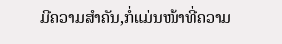ມີຄວາມສຳຄັນ,ກໍ່ແມ່ນໜ້າທີ່ຄວາມ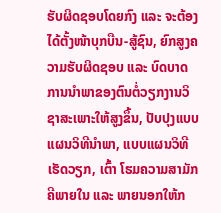ຮັບຜິດຊອບໂດຍກົງ ແລະ ຈະຕ້ອງໄດ້ຕັ້ງໜ້າບຸກບືນ-ສູ້ຊົນ, ຍົກສູງຄວາມຮັບຜິດຊອບ ແລະ ບົດບາດການນຳພາຂອງຕົນຕໍ່ວຽກງານວິຊາສະເພາະໃຫ້ສູງຂຶ້ນ, ປັບປຸງແບບແຜນວິທີນຳພາ, ແບບແຜນວິທີເຮັດວຽກ, ເຕົ້າ ໂຮມຄວາມສາມັກຄີພາຍໃນ ແລະ ພາຍນອກໃຫ້ກ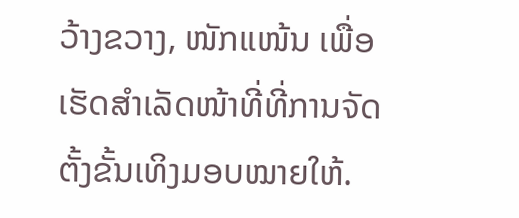ວ້າງຂວາງ, ໜັກແໜ້ນ ເພື່ອເຮັດສຳເລັດໜ້າທີ່ທີ່ການຈັດຕັ້ງຂັ້ນເທິງມອບໝາຍໃຫ້.